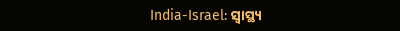India-Israel: ସ୍ୱାସ୍ଥ୍ୟ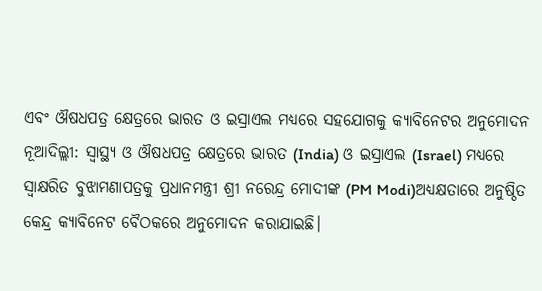ଏବଂ ଔଷଧପତ୍ର କ୍ଷେତ୍ରରେ ଭାରତ ଓ ଇସ୍ରାଏଲ ମଧ୍ୟରେ ସହଯୋଗକୁ କ୍ୟାବିନେଟର ଅନୁମୋଦନ
ନୂଆଦିଲ୍ଲୀ: ସ୍ୱାସ୍ଥ୍ୟ ଓ ଔଷଧପତ୍ର କ୍ଷେତ୍ରରେ ଭାରତ (India) ଓ ଇସ୍ରାଏଲ (Israel) ମଧ୍ୟରେ ସ୍ଵାକ୍ଷରିତ ବୁଝାମଣାପତ୍ରକୁ ପ୍ରଧାନମନ୍ତ୍ରୀ ଶ୍ରୀ ନରେନ୍ଦ୍ର ମୋଦୀଙ୍କ (PM Modi)ଅଧ୍ୟକ୍ଷତାରେ ଅନୁଷ୍ଠିତ କେନ୍ଦ୍ର କ୍ୟାବିନେଟ ବୈଠକରେ ଅନୁମୋଦନ କରାଯାଇଛି।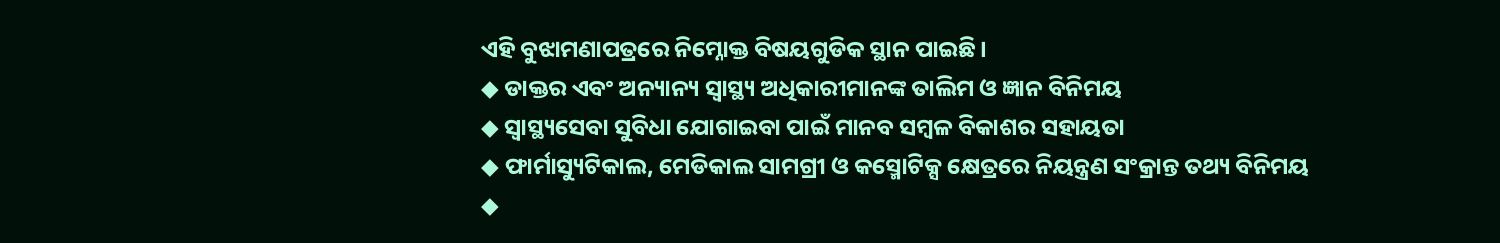ଏହି ବୁଝାମଣାପତ୍ରରେ ନିମ୍ନୋକ୍ତ ବିଷୟଗୁଡିକ ସ୍ଥାନ ପାଇଛି।
◆ ଡାକ୍ତର ଏବଂ ଅନ୍ୟାନ୍ୟ ସ୍ୱାସ୍ଥ୍ୟ ଅଧିକାରୀମାନଙ୍କ ତାଲିମ ଓ ଜ୍ଞାନ ବିନିମୟ
◆ ସ୍ଵାସ୍ଥ୍ୟସେବା ସୁବିଧା ଯୋଗାଇବା ପାଇଁ ମାନବ ସମ୍ବଳ ବିକାଶର ସହାୟତା
◆ ଫାର୍ମାସ୍ୟୁଟିକାଲ, ମେଡିକାଲ ସାମଗ୍ରୀ ଓ କସ୍ମୋଟିକ୍ସ କ୍ଷେତ୍ରରେ ନିୟନ୍ତ୍ରଣ ସଂକ୍ରାନ୍ତ ତଥ୍ୟ ବିନିମୟ
◆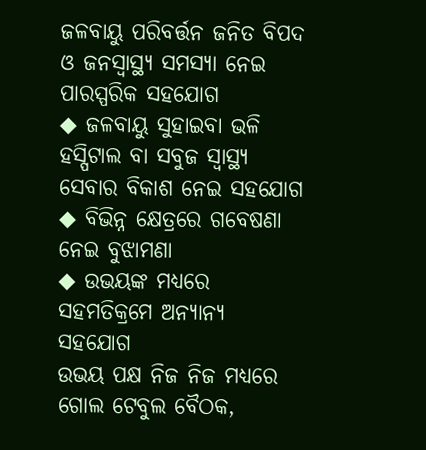ଜଳବାୟୁ ପରିବର୍ତ୍ତନ ଜନିତ ବିପଦ ଓ ଜନସ୍ୱାସ୍ଥ୍ୟ ସମସ୍ୟା ନେଇ ପାରସ୍ପରିକ ସହଯୋଗ
◆ ଜଳବାୟୁ ସୁହାଇବା ଭଳି ହସ୍ପିଟାଲ ବା ସବୁଜ ସ୍ୱାସ୍ଥ୍ୟ ସେବାର ବିକାଶ ନେଇ ସହଯୋଗ
◆ ବିଭିନ୍ନ କ୍ଷେତ୍ରରେ ଗବେଷଣା ନେଇ ବୁଝାମଣା
◆ ଉଭୟଙ୍କ ମଧ୍ୟରେ ସହମତିକ୍ରମେ ଅନ୍ୟାନ୍ୟ ସହଯୋଗ
ଉଭୟ ପକ୍ଷ ନିଜ ନିଜ ମଧ୍ୟରେ ଗୋଲ ଟେବୁଲ ବୈଠକ,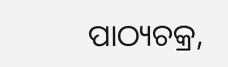ପାଠ୍ୟଚକ୍ର,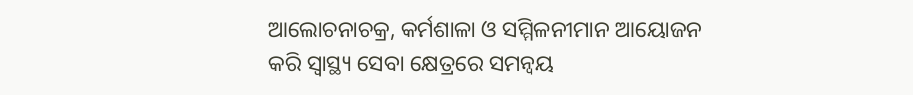ଆଲୋଚନାଚକ୍ର, କର୍ମଶାଳା ଓ ସମ୍ମିଳନୀମାନ ଆୟୋଜନ କରି ସ୍ୱାସ୍ଥ୍ୟ ସେବା କ୍ଷେତ୍ରରେ ସମନ୍ଵୟ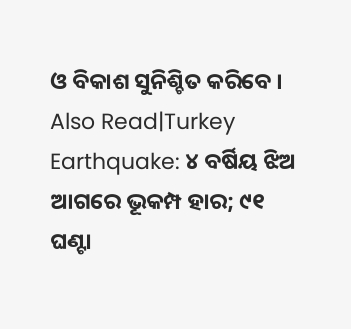ଓ ବିକାଶ ସୁନିଶ୍ଚିତ କରିବେ ।
Also Read|Turkey Earthquake: ୪ ବର୍ଷିୟ ଝିଅ ଆଗରେ ଭୂକମ୍ପ ହାର; ୯୧ ଘଣ୍ଟା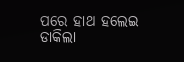ପରେ ହାଥ ହଲେଇ ଡାକିଲା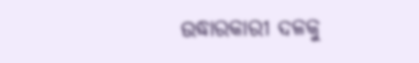ଉଦ୍ଧାରକାରୀ ଦଳକୁ